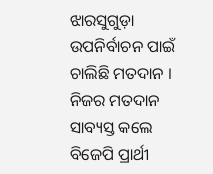ଝାରସୁଗୁଡ଼ା ଉପନିର୍ବାଚନ ପାଇଁ ଚାଲିଛି ମତଦାନ । ନିଜର ମତଦାନ ସାବ୍ୟସ୍ତ କଲେ ବିଜେପି ପ୍ରାର୍ଥୀ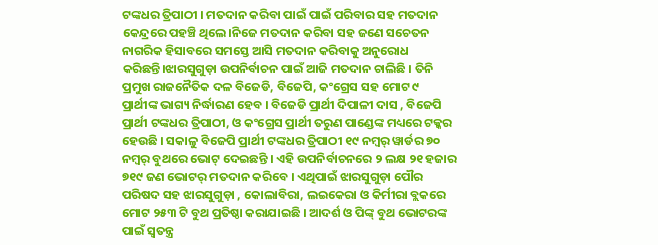ଟଙ୍କଧର ତ୍ରିପାଠୀ । ମତଦାନ କରିବା ପାଇଁ ପାଇଁ ପରିବାର ସହ ମତଦାନ କେନ୍ଦ୍ରରେ ପହଞ୍ଚି ଥିଲେ।ନିଜେ ମତଦାନ କରିବା ସହ ଜଣେ ସଚେତନ ନାଗରିକ ହିସାବରେ ସମସ୍ତେ ଆସି ମତଦାନ କରିବାକୁ ଅନୁରୋଧ କରିଛନ୍ତି।ଝାରସୁଗୁଡ଼ା ଉପନିର୍ବାଚନ ପାଇଁ ଆଜି ମତଦାନ ଚାଲିଛି । ତିନି ପ୍ରମୁଖ ରାଜନୈତିକ ଦଳ ବିଜେଡି, ବିଜେପି, କଂଗ୍ରେସ ସହ ମୋଟ ୯ ପ୍ରାର୍ଥୀଙ୍କ ଭାଗ୍ୟ ନିର୍ଦ୍ଧାରଣ ହେବ । ବିଜେଡି ପ୍ରାର୍ଥୀ ଦିପାଳୀ ଦାସ , ବିଜେପି ପ୍ରାର୍ଥୀ ଟଙ୍କଧର ତ୍ରିପାଠୀ, ଓ କଂଗ୍ରେସ ପ୍ରାର୍ଥୀ ତରୁଣ ପାଣ୍ଡେଙ୍କ ମଧ୍ୟରେ ଟକ୍କର ହେଉଛି । ସକାଳୁ ବିଜେପି ପ୍ରାର୍ଥୀ ଟଙ୍କଧର ତ୍ରିପାଠୀ ୧୯ ନମ୍ବର୍ ୱାର୍ଡର ୭୦ ନମ୍ବର୍ ବୁଥରେ ଭୋଟ୍ ଦେଇଛନ୍ତି । ଏହି ଉପନିର୍ବାଚନରେ ୨ ଲକ୍ଷ ୨୧ ହଜାର ୭୧୯ ଜଣ ଭୋଟର୍ ମତଦାନ କରିବେ । ଏଥିପାଇଁ ଝାରସୁଗୁଡ଼ା ପୌର ପରିଷଦ ସହ ଝାରସୁଗୁଡ଼ା , କୋଲାବିରା, ଲଇକେରା ଓ କିର୍ମୀରା ବ୍ଲକରେ ମୋଟ ୨୫୩ ଟି ବୁଥ ପ୍ରତିଷ୍ଠା କରାଯାଇଛି । ଆଦର୍ଶ ଓ ପିଙ୍କ୍ ବୁଥ ଭୋଟରଙ୍କ ପାଇଁ ସ୍ବତନ୍ତ୍ର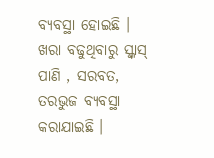ବ୍ୟବସ୍ଥା ହୋଇଛି । ଖରା ବଢୁଥିବାରୁ ସ୍କ୍ୱାସ୍ ପାଣି , ସରବତ, ତରଭୁଜ ବ୍ୟବସ୍ଥା କରାଯାଇଛି ।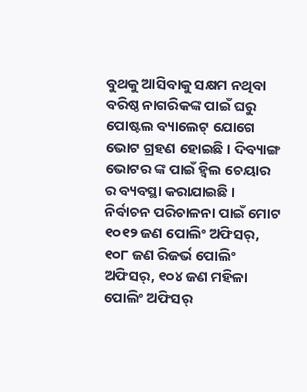ବୁଥକୁ ଆସିବାକୁ ସକ୍ଷମ ନଥିବା ବରିଷ୍ଠ ନାଗରିକଙ୍କ ପାଇଁ ଘରୁ ପୋଷ୍ଟଲ ବ୍ୟାଲେଟ୍ ଯୋଗେ ଭୋଟ ଗ୍ରହଣ ହୋଇଛି । ଦିବ୍ୟାଙ୍ଗ ଭୋଟର ଙ୍କ ପାଇଁ ହ୍ୱିଲ ଚେୟାର ର ବ୍ୟବସ୍ଥା କରାଯାଇଛି । ନିର୍ବାଚନ ପରିଚାଳନା ପାଇଁ ମୋଟ ୧୦୧୨ ଜଣ ପୋଲିଂ ଅଫିସର୍, ୧୦୮ ଜଣ ରିଜର୍ଭ ପୋଲିଂ ଅଫିସର୍, ୧୦୪ ଜଣ ମହିଳା ପୋଲିଂ ଅଫିସର୍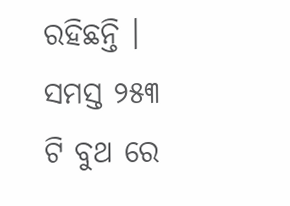ରହିଛନ୍ତି । ସମସ୍ତ ୨୫୩ ଟି ବୁଥ ରେ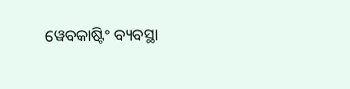ୱେବକାଷ୍ଟିଂ ବ୍ୟବସ୍ଥା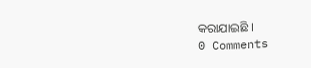କରାଯାଇଛି ।
0 Comments